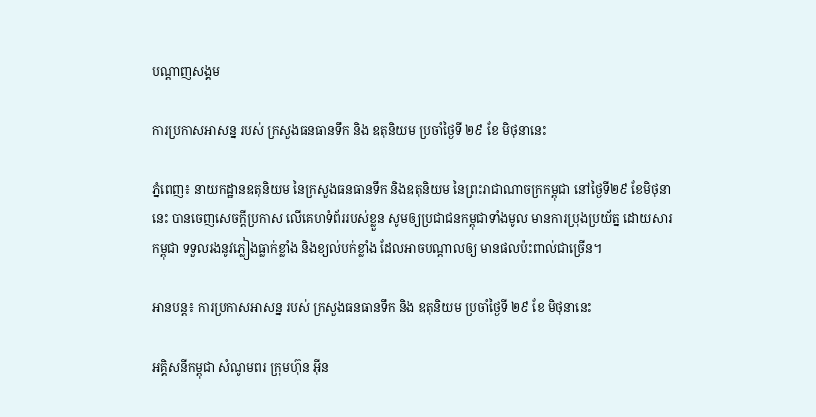បណ្តាញសង្គម

ការប្រកាសអាសន្ន របស់ ក្រសួងធនធានទឹក និង ឧតុនិយម ប្រចាំថ្ងៃទី ២៩ ខែ មិថុនានេះ

ភ្នំពេញ៖ នាយកដ្ឋានឧតុនិយម នៃក្រសួងធនធានទឹក និងឧតុនិយម នៃព្រះរាជាណាចក្រកម្ពុជា នៅថ្ងៃទី២៩ ខែមិថុនានេះ បានចេញសេចក្តីប្រកាស លើគេហទំព័ររបស់ខ្លួន សូមឲ្យប្រជាជនកម្ពុជាទាំងមូល មានការប្រុងប្រយ័ត្ន ដោយសារ កម្ពុជា ទទួលរងនូវភ្លៀងធ្លាក់ខ្លាំង និងខ្យល់បក់ខ្លាំង ដែលអាចបណ្តាលឲ្យ មានផលប៉ះពាល់ជាច្រើន។

អានបន្ត៖ ការប្រកាសអាសន្ន របស់ ក្រសួងធនធានទឹក និង ឧតុនិយម ប្រចាំថ្ងៃទី ២៩ ខែ មិថុនានេះ

អគ្គិសនីកម្ពុជា សំណូមពរ ក្រុមហ៊ុន អ៊ីន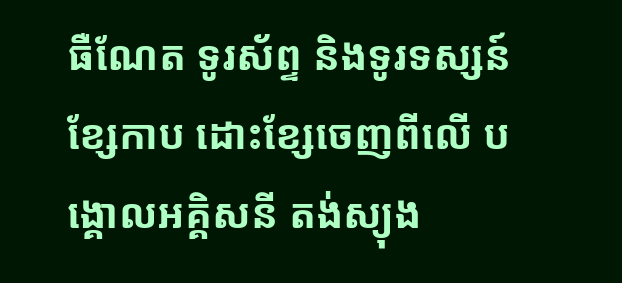ធឺណែត ទូរស័ព្ទ និងទូរទស្សន៍ខ្សែកាប ដោះខ្សែចេញពីលើ បង្គោលអគ្គិសនី តង់ស្យុង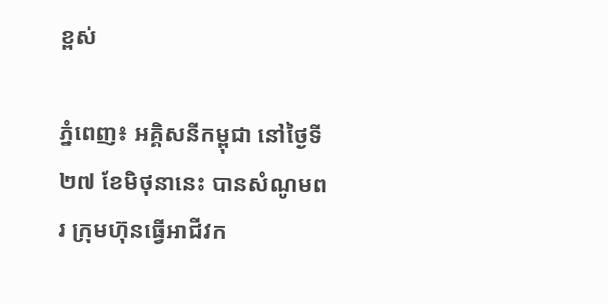ខ្ពស់

ភ្នំពេញ៖ អគ្គិសនីកម្ពុជា នៅថ្ងៃទី២៧ ខែមិថុនានេះ បានសំណូមពរ ក្រុមហ៊ុនធ្វើអាជីវក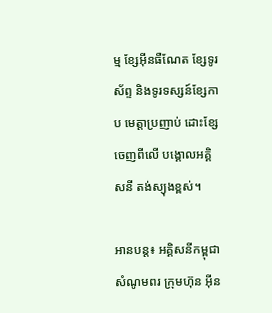ម្ម ខ្សែអ៊ីនធឺណែត ខ្សែទូរស័ព្ទ និងទូរទស្សន៍ខ្សែកាប មេត្តាប្រញាប់ ដោះខ្សែចេញពីលើ បង្គោលអគ្គិសនី តង់ស្យុងខ្ពស់។

អានបន្ត៖ អគ្គិសនីកម្ពុជា សំណូមពរ ក្រុមហ៊ុន អ៊ីន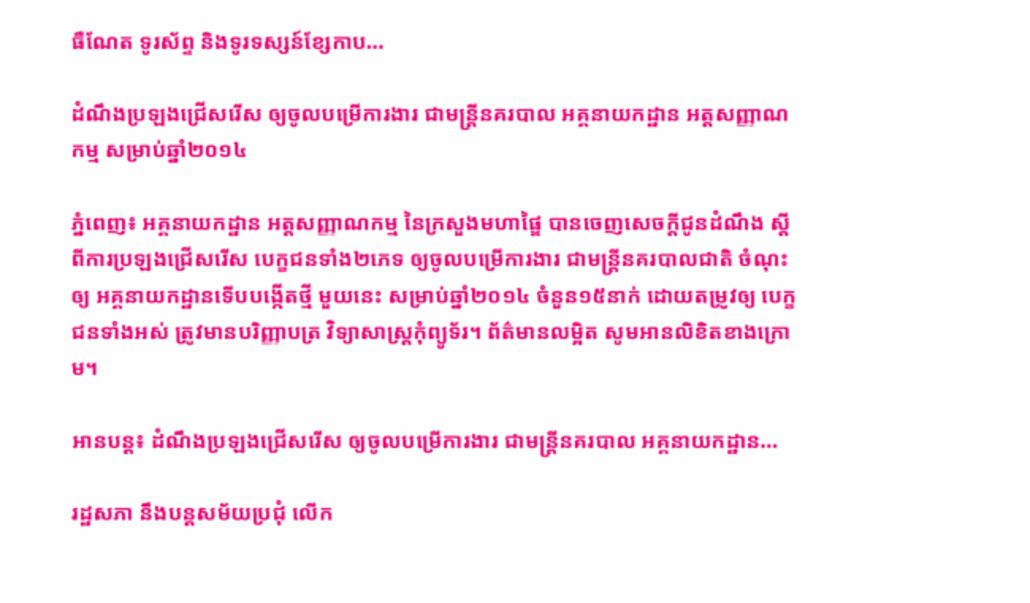ធឺណែត ទូរស័ព្ទ និងទូរទស្សន៍ខ្សែកាប...

ដំណឹងប្រឡងជ្រើសរើស ឲ្យចូលបម្រើការងារ ជាមន្ត្រីនគរបាល អគ្គនាយកដ្ឋាន អត្តសញ្ញាណកម្ម សម្រាប់ឆ្នាំ២០១៤

ភ្នំពេញ៖ អគ្គនាយកដ្ឋាន អត្តសញ្ញាណកម្ម នៃក្រសួងមហាផ្ឌៃ បានចេញសេចក្តីជូនដំណឹង ស្តីពីការប្រឡងជ្រើសរើស បេក្ខជនទាំង២ភេទ ឲ្យចូលបម្រើការងារ ជាមន្ត្រីនគរបាលជាតិ ចំណុះឲ្យ អគ្គនាយកដ្ឋានទើបបង្កើតថ្មី មួយនេះ សម្រាប់ឆ្នាំ២០១៤ ចំនួន១៥នាក់ ដោយតម្រូវឲ្យ បេក្ខជនទាំងអស់ ត្រូវមានបរិញ្ញាបត្រ វិទ្យាសាស្រ្តកុំព្យូទ័រ។ ព័ត៌មានលម្អិត សូមអានលិខិតខាងក្រោម។

អានបន្ត៖ ដំណឹងប្រឡងជ្រើសរើស ឲ្យចូលបម្រើការងារ ជាមន្ត្រីនគរបាល អគ្គនាយកដ្ឋាន...

រដ្ឋសភា នឹងបន្តសម័យប្រជុំ លើក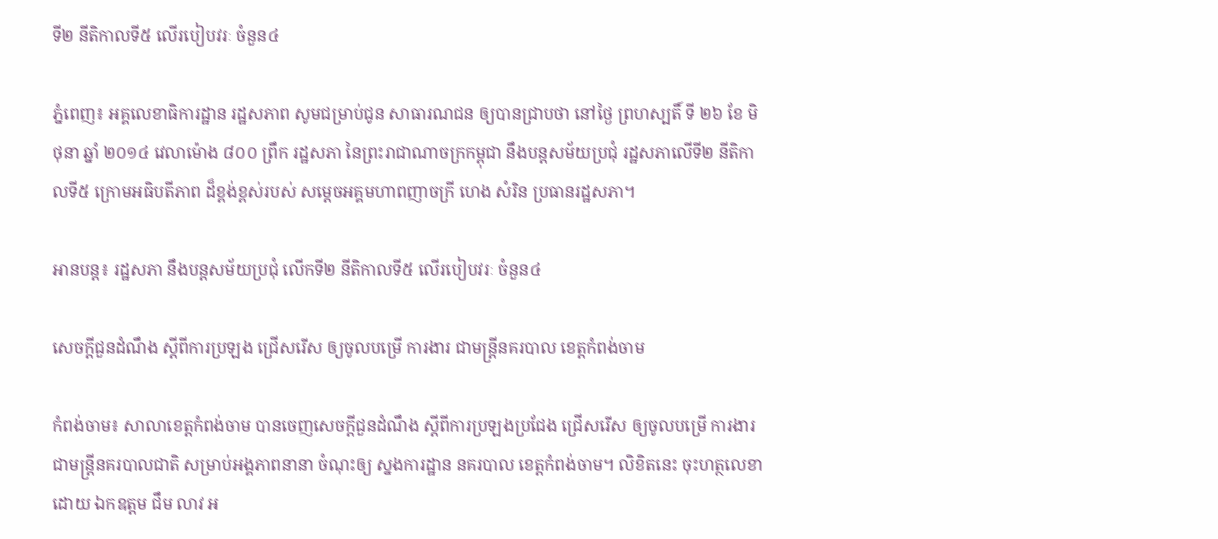ទី២ នីតិកាលទី៥ លើរបៀបវរៈ ចំនួន៤

ភ្នំពេញ៖ អគ្គលេខាធិការដ្ឋាន រដ្ឋសភាព សូមជម្រាប់ជូន សាធារណជន ឲ្យបានជ្រាបថា នៅថ្ងៃ ព្រហស្បតិ៍ ទី ២៦ ខែ មិថុនា ឆ្នាំ ២០១៤ វេលាម៉ោង ៨០០ ព្រឹក រដ្ឋសភា នៃព្រះរាជាណាចក្រកម្ពុជា នឹងបន្ដសម័យប្រជុំ រដ្ឋសភាលើទី២ នីតិកាលទី៥ ក្រោមអធិបតីភាព ដ៏ខ្ពង់ខ្ពស់របស់ សម្ដេចអគ្គមហាពញាចក្រី ហេង សំរិន ប្រធានរដ្ឋសភា។

អានបន្ត៖ រដ្ឋសភា នឹងបន្តសម័យប្រជុំ លើកទី២ នីតិកាលទី៥ លើរបៀបវរៈ ចំនួន៤

សេចក្តីជួនដំណឹង ស្តីពីការប្រឡង ជ្រើសរើស ឲ្យចូលបម្រើ ការងារ ជាមន្រ្តីនគរបាល ខេត្តកំពង់ចាម

កំពង់ចាម៖ សាលាខេត្តកំពង់ចាម បានចេញសេចក្តីជួនដំណឹង ស្តីពីការប្រឡងប្រជែង ជ្រើសរើស ឲ្យចូលបម្រើ ការងារ ជាមន្រ្តីនគរបាលជាតិ សម្រាប់អង្គភាពនានា ចំណុះឲ្យ ស្នងការដ្ឋាន នគរបាល ខេត្តកំពង់ចាម។ លិខិតនេះ ចុះហត្ថលេខា ដោយ ឯកឧត្តម ជឹម លាវ អ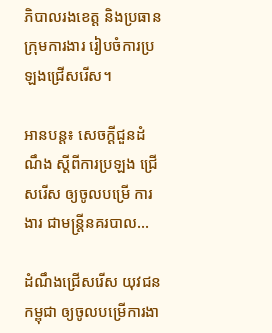ភិបាលរងខេត្ត និងប្រធានក្រុមការងារ រៀបចំការប្រឡងជ្រើសរើស។

អានបន្ត៖ សេចក្តីជួនដំណឹង ស្តីពីការប្រឡង ជ្រើសរើស ឲ្យចូលបម្រើ ការងារ ជាមន្រ្តីនគរបាល...

ដំណឹងជ្រើសរើស យុវជនកម្ពុជា ឲ្យចូលបម្រើការងា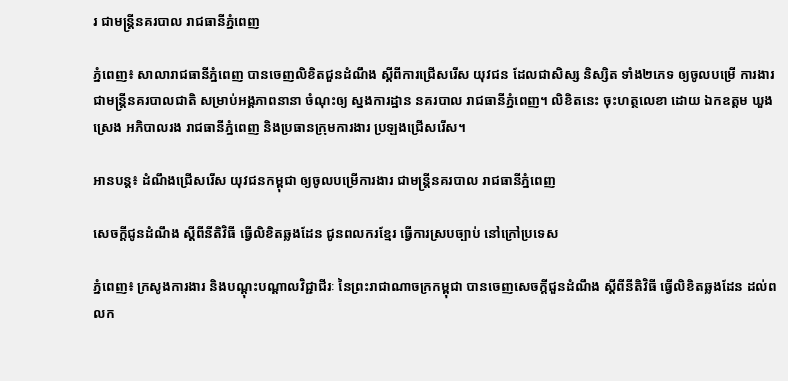រ ជាមន្រ្តីនគរបាល រាជធានីភ្នំពេញ

ភ្នំពេញ៖ សាលារាជធានីភ្នំពេញ បានចេញលិខិតជួនដំណឹង ស្តីពីការជ្រើសរើស យុវជន ដែលជាសិស្ស និស្សិត ទាំង២ភេទ ឲ្យចូលបម្រើ ការងារ ជាមន្រ្តីនគរបាលជាតិ សម្រាប់អង្គភាពនានា ចំណុះឲ្យ ស្នងការដ្ឋាន នគរបាល រាជធានីភ្នំពេញ។ លិខិតនេះ ចុះហត្ថលេខា ដោយ ឯកឧត្តម ឃួង ស្រេង អភិបាលរង រាជធានីភ្នំពេញ និងប្រធានក្រុមការងារ ប្រឡងជ្រើសរើស។

អានបន្ត៖ ដំណឹងជ្រើសរើស យុវជនកម្ពុជា ឲ្យចូលបម្រើការងារ ជាមន្រ្តីនគរបាល រាជធានីភ្នំពេញ

សេចក្តីជូនដំណឹង ស្តីពីនីតិវិធី ធ្វើលិខិតឆ្លងដែន ជូនពលករខ្មែរ ធ្វើការស្របច្បាប់ នៅក្រៅប្រទេស

ភ្នំពេញ៖ ក្រសូងការងារ និងបណ្តុះបណ្តាលវិជ្ជាជីរៈ នៃព្រះរាជាណាចក្រកម្ពុជា បានចេញសេចក្តីជួនដំណឹង ស្តីពីនីតិវិធី ធ្វើលិខិតឆ្លងដែន ដល់ពលក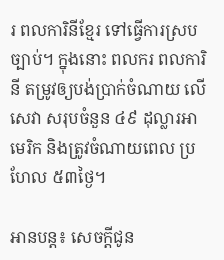រ ពលការិនីខ្មែរ ទៅធ្វើការស្របច្បាប់។ ក្នុងនោះ ពលករ ពលការិនី តម្រូវឲ្យបង់ប្រាក់ចំណាយ លើសេវា សរុបចំនួន ៤៩ ដុល្លារអាមេរិក និងត្រូវចំណាយពេល ប្រហែល ៥៣ថ្ងៃ។

អានបន្ត៖ សេចក្តីជូន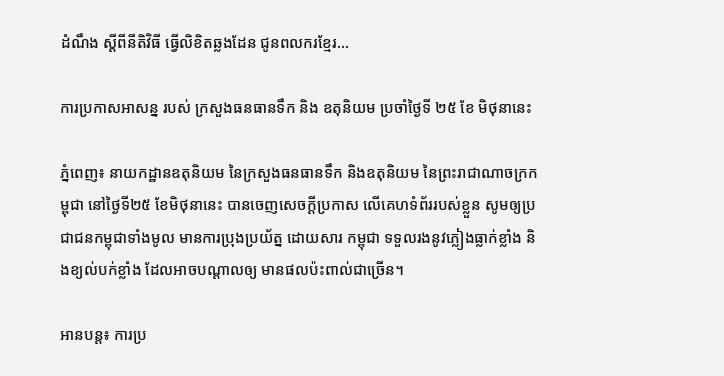ដំណឹង ស្តីពីនីតិវិធី ធ្វើលិខិតឆ្លងដែន ជូនពលករខ្មែរ...

ការប្រកាសអាសន្ន របស់ ក្រសួងធនធានទឹក និង ឧតុនិយម ប្រចាំថ្ងៃទី ២៥ ខែ មិថុនានេះ

ភ្នំពេញ៖ នាយកដ្ឋានឧតុនិយម នៃក្រសួងធនធានទឹក និងឧតុនិយម នៃព្រះរាជាណាចក្រកម្ពុជា នៅថ្ងៃទី២៥ ខែមិថុនានេះ បានចេញសេចក្តីប្រកាស លើគេហទំព័ររបស់ខ្លួន សូមឲ្យប្រជាជនកម្ពុជាទាំងមូល មានការប្រុងប្រយ័ត្ន ដោយសារ កម្ពុជា ទទួលរងនូវភ្លៀងធ្លាក់ខ្លាំង និងខ្យល់បក់ខ្លាំង ដែលអាចបណ្តាលឲ្យ មានផលប៉ះពាល់ជាច្រើន។

អានបន្ត៖ ការប្រ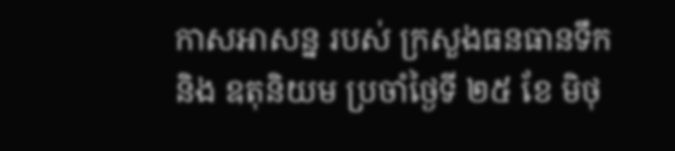កាសអាសន្ន របស់ ក្រសួងធនធានទឹក និង ឧតុនិយម ប្រចាំថ្ងៃទី ២៥ ខែ មិថុ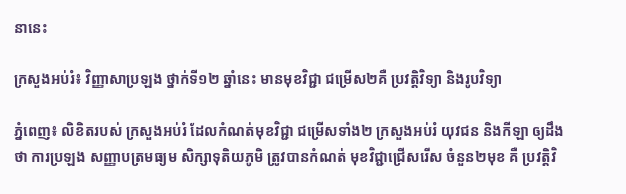នានេះ

ក្រសួងអប់រំ៖ វិញ្ញាសាប្រឡង ថ្នាក់ទី១២ ឆ្នាំនេះ មានមុខវិជ្ជា ជម្រើស២គឺ ប្រវត្តិវិទ្យា និងរូបវិទ្យា

ភ្នំពេញ៖ លិខិតរបស់ ក្រសួងអប់រំ ដែលកំណត់មុខវិជ្ជា ជម្រើសទាំង២ ក្រសួងអប់រំ យុវជន និងកីឡា ឲ្យដឹងថា ការប្រឡង សញ្ញាបត្រមធ្យម សិក្សាទុតិយភូមិ ត្រូវបានកំណត់ មុខវិជ្ជាជ្រើសរើស ចំនួន២មុខ គឺ ប្រវត្តិវិ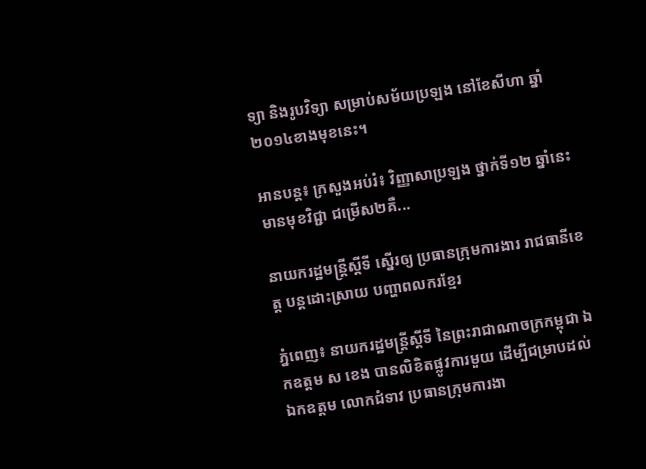ទ្យា និងរូបវិទ្យា សម្រាប់សម័យប្រឡង នៅខែសីហា ឆ្នាំ២០១៤ខាងមុខនេះ។

អានបន្ត៖ ក្រសួងអប់រំ៖ វិញ្ញាសាប្រឡង ថ្នាក់ទី១២ ឆ្នាំនេះ មានមុខវិជ្ជា ជម្រើស២គឺ...

នាយករដ្ឋមន្រ្តីស្តីទី ស្នើរឲ្យ ប្រធានក្រុមការងារ រាជធានីខេត្ត បន្តដោះស្រាយ បញ្ហាពលករខ្មែរ

ភ្នំពេញ៖ នាយករដ្ឋមន្រ្តីស្តីទី នៃព្រះរាជាណាចក្រកម្ពុជា ឯកឧត្តម ស ខេង បានលិខិតផ្លូវការមួយ ដើម្បីជម្រាបដល់ ឯកឧត្តម លោកជំទាវ ប្រធានក្រុមការងា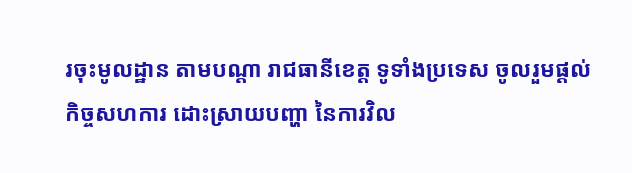រចុះមូលដ្ឋាន តាមបណ្តា រាជធានីខេត្ត ទូទាំងប្រទេស ចូលរួមផ្តល់កិច្ចសហការ ដោះស្រាយបញ្ហា នៃការវិល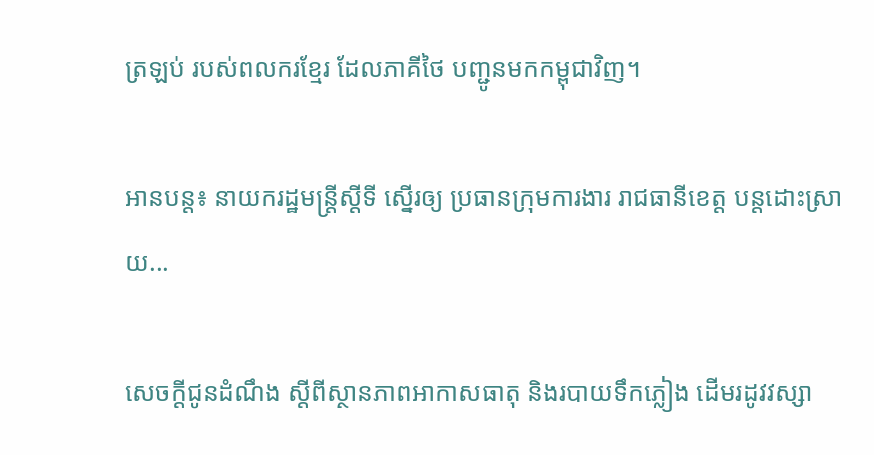ត្រឡប់ របស់ពលករខ្មែរ ដែលភាគីថៃ បញ្ជូនមកកម្ពុជាវិញ។

អានបន្ត៖ នាយករដ្ឋមន្រ្តីស្តីទី ស្នើរឲ្យ ប្រធានក្រុមការងារ រាជធានីខេត្ត បន្តដោះស្រាយ...

សេចក្ដីជូនដំណឹង ស្តីពីស្ថានភាពអាកាសធាតុ និងរបាយទឹកភ្លៀង ដើមរដូវវស្សា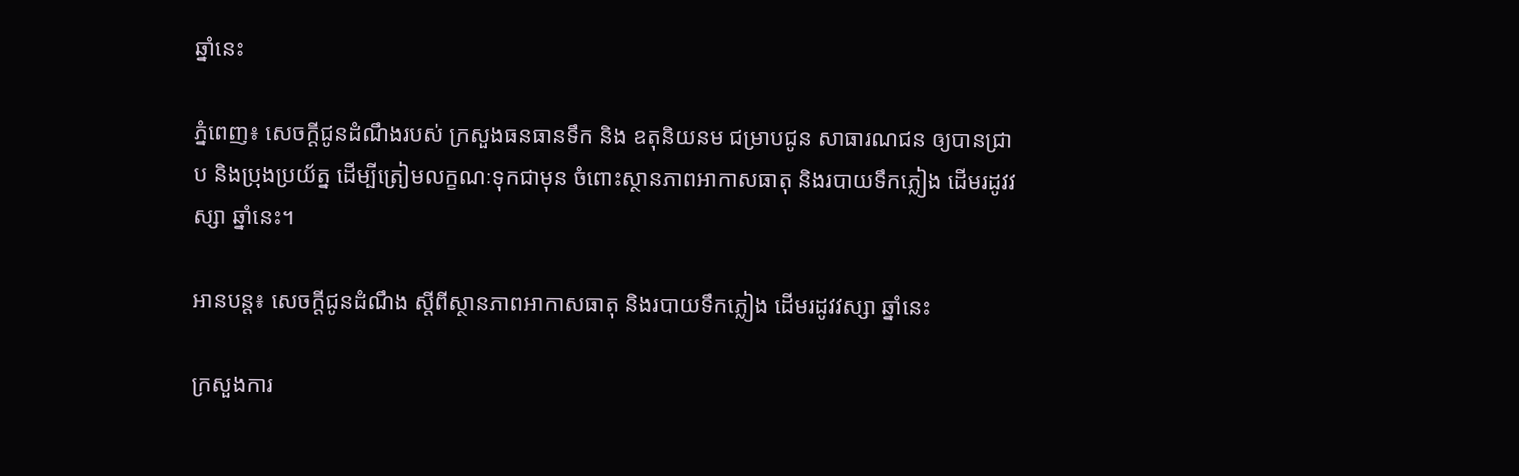ឆ្នាំនេះ

ភ្នំពេញ៖ សេចក្ដីជូនដំណឹងរបស់ ក្រសួងធនធានទឹក និង ឧតុនិយនម ជម្រាបជូន សាធារណជន ឲ្យបានជ្រាប និងប្រុងប្រយ័ត្ន ដើម្បីត្រៀមលក្ខណៈទុកជាមុន ចំពោះស្ថានភាពអាកាសធាតុ និងរបាយទឹកភ្លៀង ដើមរដូវវស្សា ឆ្នាំនេះ។

អានបន្ត៖ សេចក្ដីជូនដំណឹង ស្តីពីស្ថានភាពអាកាសធាតុ និងរបាយទឹកភ្លៀង ដើមរដូវវស្សា ឆ្នាំនេះ

ក្រសួងការ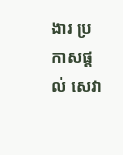ងារ ប្រកាសផ្តល់ សេវា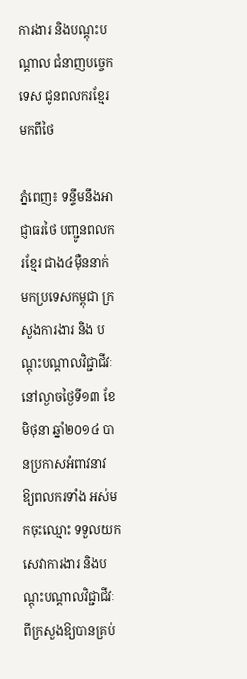ការងារ និងបណ្តុះបណ្តាល ជំនាញបច្ចេកទេស ជូនពលករខ្មែរ មកពីថៃ

ភ្នំពេញ៖ ទន្ទឹមនឹងអាជ្ញាធរថៃ បញ្ជូនពលករខ្មែរ ជាង៤ម៉ឺននាក់ មកប្រទេសកម្ពុជា ក្រសួងការងារ និង បណ្តុះបណ្តាលវិជ្ជាជីវៈ នៅល្ងាចថ្ងៃទី១៣ ខែមិថុនា ឆ្នាំ២០១៤ បានប្រកាសអំពាវនាវ ឱ្យពលករទាំង អស់មកចុះឈ្មោះ ទទួលយកសេវាការងារ និងបណ្តុះបណ្តាលវិជ្ជាជីវៈ ពីក្រសួងឱ្យបានគ្រប់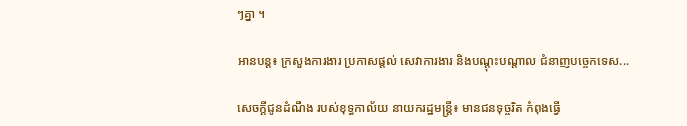ៗគ្នា ។

អានបន្ត៖ ក្រសួងការងារ ប្រកាសផ្តល់ សេវាការងារ និងបណ្តុះបណ្តាល ជំនាញបច្ចេកទេស...

សេចក្តីជូនដំណឹង របស់ខុទ្ធកាល័យ នាយករដ្ឋមន្រ្តី៖ មានជនទុច្ចរិត កំពុងធ្វើ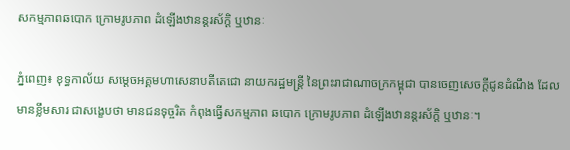សកម្មភាពឆបោក ក្រោមរូបភាព ដំឡើងឋានន្តរស័ក្តិ ឬឋានៈ

ភ្នំពេញ៖ ខុទ្ធកាល័យ សម្តេចអគ្គមហាសេនាបតីតេជោ នាយករដ្ឋមន្រ្តី នៃព្រះរាជាណាចក្រកម្ពុជា បានចេញសេចក្តីជូនដំណឹង ដែលមានខ្លឹមសារ ជាសង្ខេបថា មានជនទុច្ចរិត កំពុងធ្វើសកម្មភាព ឆបោក ក្រោមរូបភាព ដំឡើងឋានន្តរស័ក្តិ ឬឋានៈ។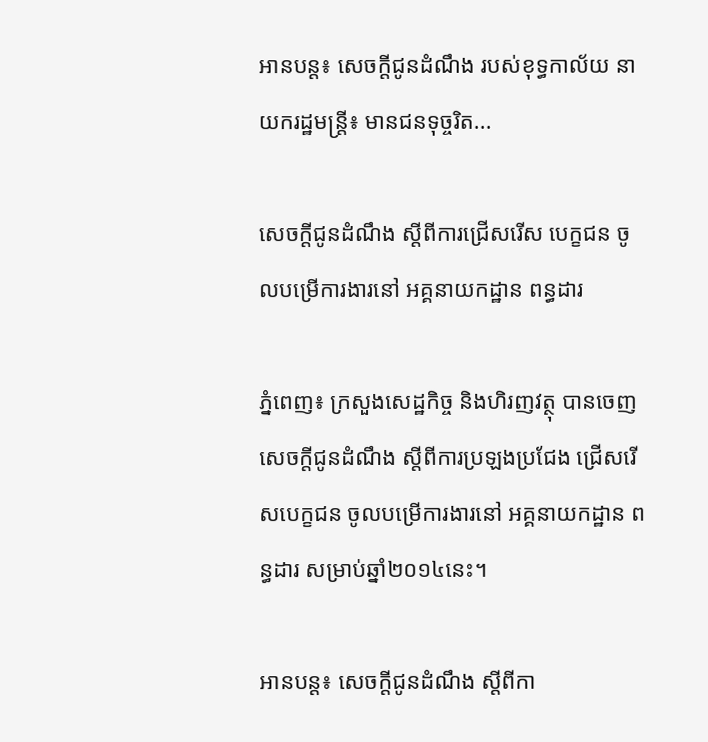អានបន្ត៖ សេចក្តីជូនដំណឹង របស់ខុទ្ធកាល័យ នាយករដ្ឋមន្រ្តី៖ មានជនទុច្ចរិត...

សេចក្តីជូនដំណឹង ស្តីពីការជ្រើសរើស បេក្ខជន ចូលបម្រើការងារនៅ អគ្គនាយកដ្ឋាន ពន្ធដារ

ភ្នំពេញ៖ ក្រសួងសេដ្ឋកិច្ច និងហិរញវត្ថុ បានចេញសេចក្តីជូនដំណឹង ស្តីពីការប្រឡងប្រជែង ជ្រើសរើសបេក្ខជន ចូលបម្រើការងារនៅ អគ្គនាយកដ្ឋាន ពន្ធដារ សម្រាប់ឆ្នាំ២០១៤នេះ។

អានបន្ត៖ សេចក្តីជូនដំណឹង ស្តីពីកា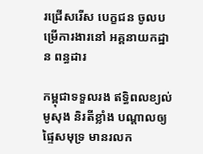រជ្រើសរើស បេក្ខជន ចូលបម្រើការងារនៅ អគ្គនាយកដ្ឋាន ពន្ធដារ

កម្ពុជាទទួលរង ឥទ្ធិពលខ្យល់មូសុង និរតីខ្លាំង បណ្តាលឲ្យផ្ទៃសមុទ្រ មានរលក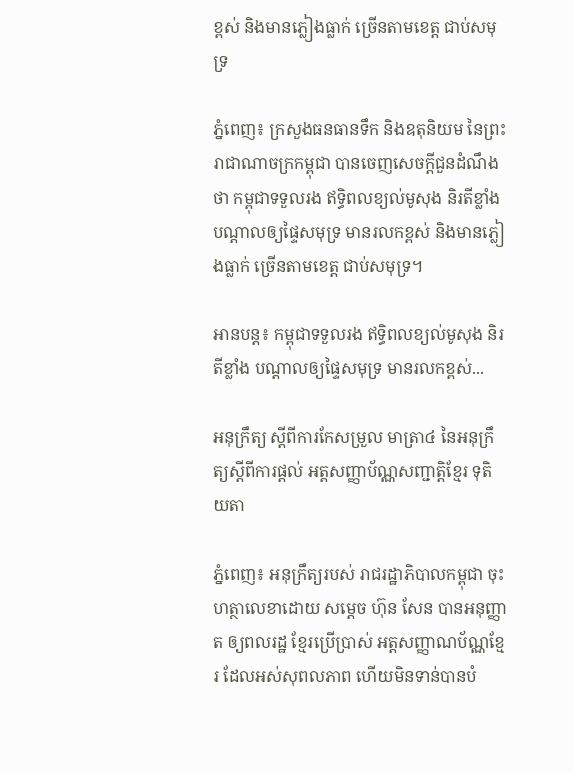ខ្ពស់ និងមានភ្លៀងធ្លាក់ ច្រើនតាមខេត្ត ជាប់សមុទ្រ

ភ្នំពេញ៖ ក្រសួងធនធានទឹក និងឧតុនិយម នៃព្រះរាជាណាចក្រកម្ពុជា បានចេញសេចក្តីជួនដំណឹង ថា កម្ពុជាទទួលរង ឥទ្ធិពលខ្យល់មូសុង និរតីខ្លាំង បណ្តាលឲ្យផ្ទៃសមុទ្រ មានរលកខ្ពស់ និងមានភ្លៀងធ្លាក់ ច្រើនតាមខេត្ត ជាប់សមុទ្រ។

អានបន្ត៖ កម្ពុជាទទួលរង ឥទ្ធិពលខ្យល់មូសុង និរតីខ្លាំង បណ្តាលឲ្យផ្ទៃសមុទ្រ មានរលកខ្ពស់...

អនុក្រឹត្យ ស្តីពីការកែសម្រួល មាត្រា៤ នៃអនុក្រឹត្យស្តីពីការផ្តល់ អត្តសញ្ញាប័ណ្ណសញ្ជាតិ្តខ្មែរ ទុតិយតា

ភ្នំពេញ៖ អនុក្រឹត្យរបស់ រាជរដ្ឋាភិបាលកម្ពុជា ចុះហត្ថាលេខាដោយ សម្ដេច ហ៊ុន សែន បានអនុញ្ញាត ឲ្យពលរដ្ឋ ខ្មែរប្រើប្រាស់ អត្តសញ្ញាណប័ណ្ណខ្មែរ ដែលអស់សុពលភាព ហើយមិនទាន់បានបំ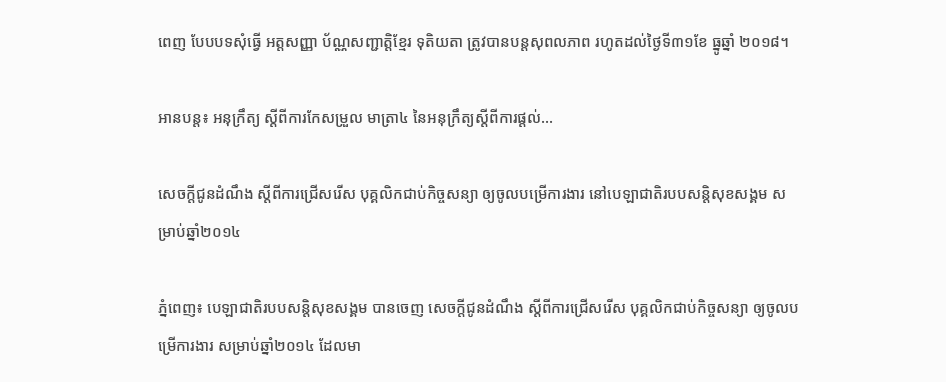ពេញ បែបបទសុំធ្វើ អត្តសញ្ញា ប័ណ្ណសញ្ជាតិ្តខ្មែរ ទុតិយតា ត្រូវបានបន្តសុពលភាព រហូតដល់ថ្ងៃទី៣១ខែ ធ្នូឆ្នាំ ២០១៨។

អានបន្ត៖ អនុក្រឹត្យ ស្តីពីការកែសម្រួល មាត្រា៤ នៃអនុក្រឹត្យស្តីពីការផ្តល់...

សេចក្តីជូនដំណឹង ស្តីពីការជ្រើសរើស បុគ្គលិកជាប់កិច្ចសន្យា ឲ្យចូលបម្រើការងារ នៅបេឡាជាតិរបបសន្តិសុខសង្គម សម្រាប់ឆ្នាំ២០១៤

ភ្នំពេញ៖ បេឡាជាតិរបបសន្តិសុខសង្គម បានចេញ សេចក្តីជូនដំណឹង ស្តីពីការជ្រើសរើស បុគ្គលិកជាប់កិច្ចសន្យា ឲ្យចូលបម្រើការងារ សម្រាប់ឆ្នាំ២០១៤ ដែលមា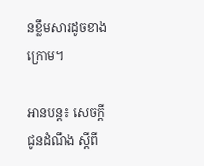នខ្លឹមសារដូចខាងក្រោម។

អានបន្ត៖ សេចក្តីជូនដំណឹង ស្តីពី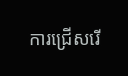ការជ្រើសរើ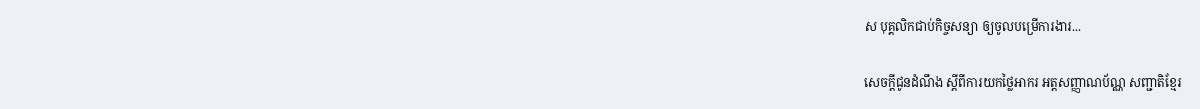ស បុគ្គលិកជាប់កិច្ចសន្យា ឲ្យចូលបម្រើការងារ...

សេចក្តីជូនដំណឹង ស្តីពីការយកថ្លៃអាករ អត្តសញ្ញាណប័ណ្ណ សញ្ជាតិខ្មែរ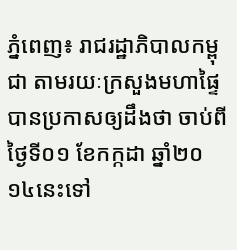ភ្នំពេញ៖ រាជរដ្ឋាភិបាលកម្ពុជា តាមរយៈក្រសួងមហាផ្ទៃ បានប្រកាសឲ្យដឹងថា ចាប់ពីថ្ងៃទី០១ ខែកក្កដា ឆ្នាំ២០ ១៤នេះទៅ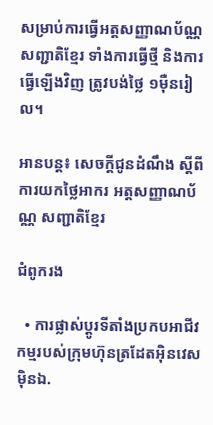សម្រាប់ការធ្វើអត្តសញ្ញាណប័ណ្ណ សញ្ជាតិខ្មែរ ទាំងការធ្វើថ្មី និងការធ្វើឡើងវិញ ត្រូវបង់ថ្លៃ ១ម៉ឺនរៀល។

អានបន្ត៖ សេចក្តីជូនដំណឹង ស្តីពីការយកថ្លៃអាករ អត្តសញ្ញាណប័ណ្ណ សញ្ជាតិខ្មែរ

ជំពូករង

  • ការផ្លាស់ប្តូរទីតាំងប្រកបអាជីវកម្មរបស់ក្រុមហ៊ុនត្រដែតអុិនវេសម៉ិនឯ.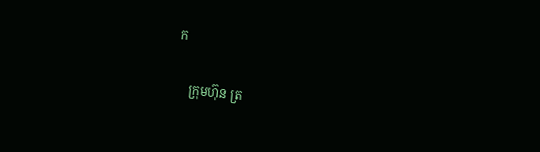ក

    ក្រុមហ៊ុន ត្រ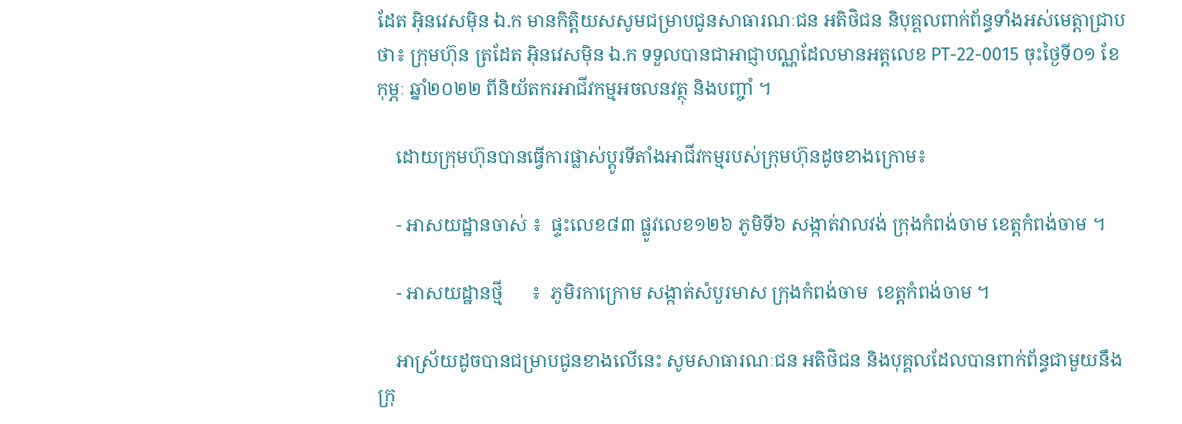ដែត អុិនវេសម៉ិន ឯ.ក មានកិត្តិយសសូមជម្រាបជូនសាធារណៈជន អតិថិជន និបុគ្គលពាក់ព័ន្ធទាំងអស់មេត្តាជ្រាបថា៖ ក្រុមហ៊ុន ត្រដែត អុិនវេសម៉ិន ឯ.ក ទទួលបានជាអាជ្ញាបណ្ណដែលមានអត្តលេខ PT-22-0015 ចុះថ្ងៃទី០១ ខែកុម្ភៈ ឆ្នាំ២០២២ ពីនិយ័តករអាជីវកម្មអចលនវត្ថុ និងបញ្ចាំ ។

    ដោយក្រុមហ៊ុនបានធ្វើការផ្លាស់ប្ដូរទីតាំងអាជីវកម្មរបស់ក្រុមហ៊ុនដូចខាងក្រោម៖

    - អាសយដ្ឋានចាស់ ៖  ផ្ទះលេខ៨៣ ផ្លូវលេខ១២៦ ភូមិទី៦ សង្កាត់វាលវង់ ក្រុងកំពង់ចាម ខេត្តកំពង់ចាម ។

    - អាសយដ្ឋានថ្មី      ៖  ភូមិរកាក្រោម សង្កាត់សំបួរមាស ក្រុងកំពង់ចាម  ខេត្តកំពង់ចាម ។

    អាស្រ័យដូចបានជម្រាបជូនខាងលើនេះ សូមសាធារណៈជន អតិថិជន និងបុគ្គលដែលបានពាក់ព័ន្ធជាមួយនឹងក្រុ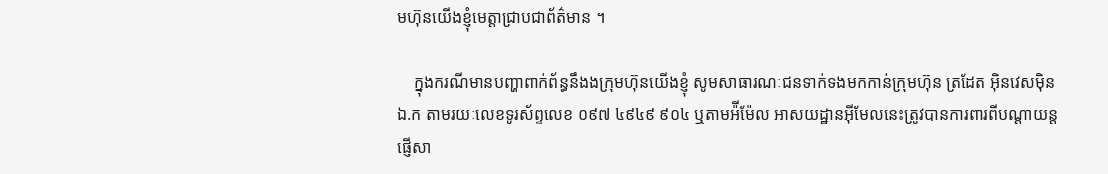មហ៊ុនយើងខ្ញុំមេត្តាជ្រាបជាព័ត៌មាន ។

    ក្នុងករណីមានបញ្ហាពាក់ព័ន្ធនឹងងក្រុមហ៊ុនយើងខ្ញុំ សូមសាធារណៈជនទាក់ទងមកកាន់ក្រុមហ៊ុន ត្រដែត អុិនវេសម៉ិន ឯ.ក តាមរយៈលេខទូរស័ព្ទលេខ ០៩៧ ៤៩៤៩ ៩០៤ ឬតាមអ៉ីម៉ែល អាសយដ្ឋានអ៊ីមែលនេះត្រូវបានការពារពីបណ្ដាយន្តផ្ញើសា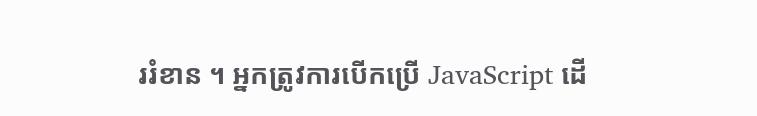ររំខាន ។ អ្នកត្រូវការបើកប្រើ JavaScript ដើ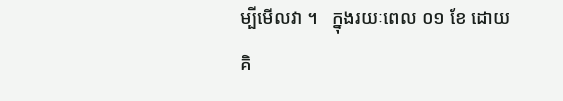ម្បីមើលវា ។   ក្នុងរយៈពេល ០១ ខែ ដោយគិ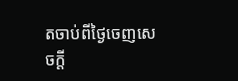តចាប់ពីថ្ងៃចេញសេចក្ដី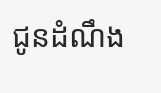ជូនដំណឹង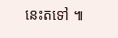នេះតទៅ ៕